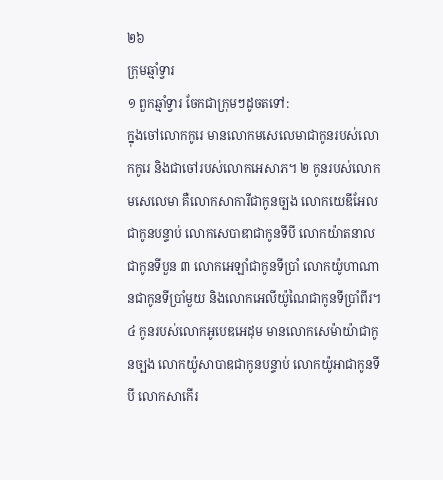២៦
ក្រុមឆ្មាំទ្វារ
១ ពួកឆ្មាំទ្វារ ចែកជាក្រុមៗដូចតទៅ:
ក្នុងចៅលោកកូរេ មានលោកមសេលេមាជាកូនរបស់លោកកូរេ និងជាចៅរបស់លោកអេសាភ។ ២ កូនរបស់លោកមសេលេមា គឺលោកសាការីជាកូនច្បង លោកយេឌីអែលជាកូនបន្ទាប់ លោកសេបាឌាជាកូនទីបី លោកយ៉ាតនាលជាកូនទីបួន ៣ លោកអេឡាំជាកូនទីប្រាំ លោកយ៉ូហាណានជាកូនទីប្រាំមួយ និងលោកអេលីយ៉ូណៃជាកូនទីប្រាំពីរ។
៤ កូនរបស់លោកអូបេឌអេដុម មានលោកសេម៉ាយ៉ាជាកូនច្បង លោកយ៉ូសាបាឌជាកូនបន្ទាប់ លោកយ៉ូអាជាកូនទីបី លោកសាកើរ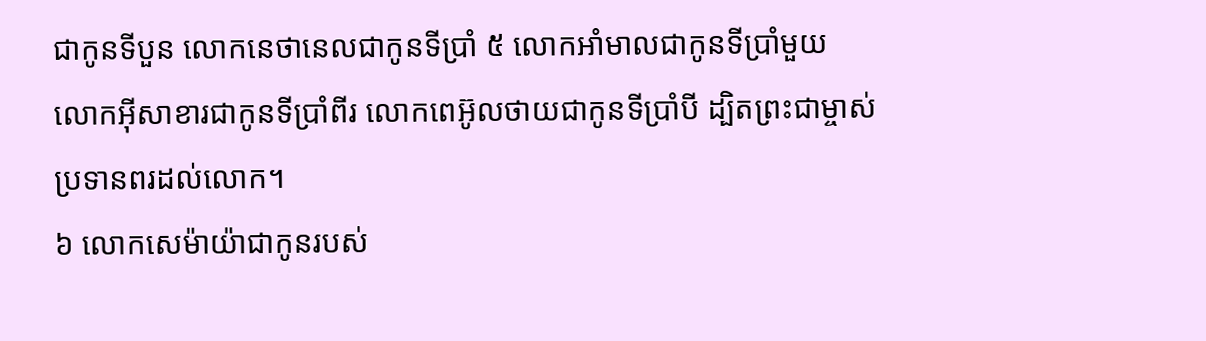ជាកូនទីបួន លោកនេថានេលជាកូនទីប្រាំ ៥ លោកអាំមាលជាកូនទីប្រាំមួយ លោកអ៊ីសាខារជាកូនទីប្រាំពីរ លោកពេអ៊ូលថាយជាកូនទីប្រាំបី ដ្បិតព្រះជាម្ចាស់ប្រទានពរដល់លោក។
៦ លោកសេម៉ាយ៉ាជាកូនរបស់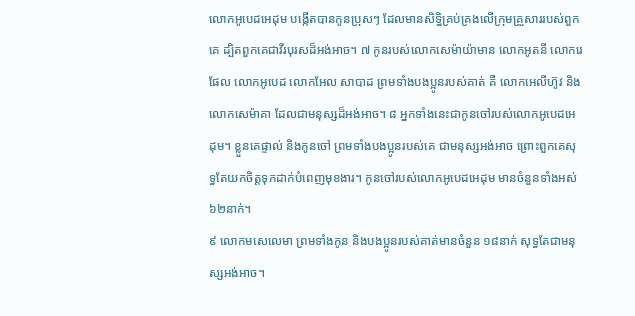លោកអូបេដអេដុម បង្កើតបានកូនប្រុសៗ ដែលមានសិទ្ធិគ្រប់គ្រងលើក្រុមគ្រួសាររបស់ពួកគេ ដ្បិតពួកគេជាវីរបុរសដ៏អង់អាច។ ៧ កូនរបស់លោកសេម៉ាយ៉ាមាន លោកអូតនី លោករេផែល លោកអូបេដ លោកអែល សាបាដ ព្រមទាំងបងប្អូនរបស់គាត់ គឺ លោកអេលីហ៊ូវ និងលោកសេម៉ាគា ដែលជាមនុស្សដ៏អង់អាច។ ៨ អ្នកទាំងនេះជាកូនចៅរបស់លោកអូបេដអេដុម។ ខ្លួនគេផ្ទាល់ និងកូនចៅ ព្រមទាំងបងប្អូនរបស់គេ ជាមនុស្សអង់អាច ព្រោះពួកគេសុទ្ធតែយកចិត្តទុកដាក់បំពេញមុខងារ។ កូនចៅរបស់លោកអូបេដអេដុម មានចំនួនទាំងអស់ ៦២នាក់។
៩ លោកមសេលេមា ព្រមទាំងកូន និងបងប្អូនរបស់គាត់មានចំនួន ១៨នាក់ សុទ្ធតែជាមនុស្សអង់អាច។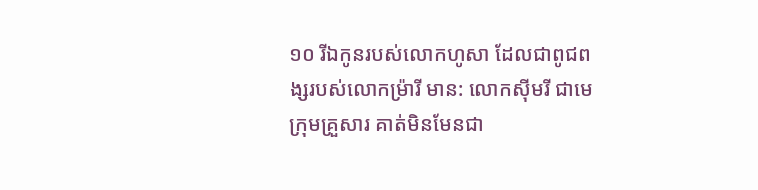១០ រីឯកូនរបស់លោកហូសា ដែលជាពូជពង្សរបស់លោកម៉្រារី មាន: លោកស៊ីមរី ជាមេក្រុមគ្រួសារ គាត់មិនមែនជា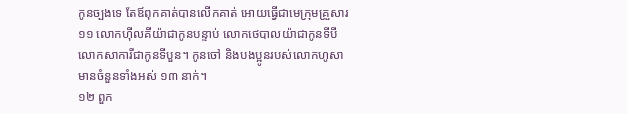កូនច្បងទេ តែឪពុកគាត់បានលើកគាត់ អោយធ្វើជាមេក្រុមគ្រួសារ ១១ លោកហ៊ីលគីយ៉ាជាកូនបន្ទាប់ លោកថេបាលយ៉ាជាកូនទីបី លោកសាការីជាកូនទីបួន។ កូនចៅ និងបងប្អូនរបស់លោកហូសា មានចំនួនទាំងអស់ ១៣ នាក់។
១២ ពួក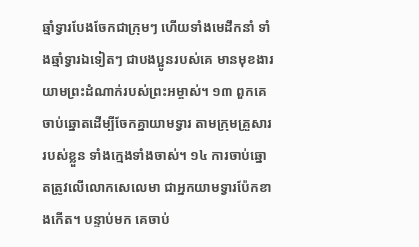ឆ្មាំទ្វារបែងចែកជាក្រុមៗ ហើយទាំងមេដឹកនាំ ទាំងឆ្មាំទ្វារឯទៀតៗ ជាបងប្អូនរបស់គេ មានមុខងារយាមព្រះដំណាក់របស់ព្រះអម្ចាស់។ ១៣ ពួកគេចាប់ឆ្នោតដើម្បីចែកគ្នាយាមទ្វារ តាមក្រុមគ្រួសាររបស់ខ្លួន ទាំងក្មេងទាំងចាស់។ ១៤ ការចាប់ឆ្នោតត្រូវលើលោកសេលេមា ជាអ្នកយាមទ្វារប៉ែកខាងកើត។ បន្ទាប់មក គេចាប់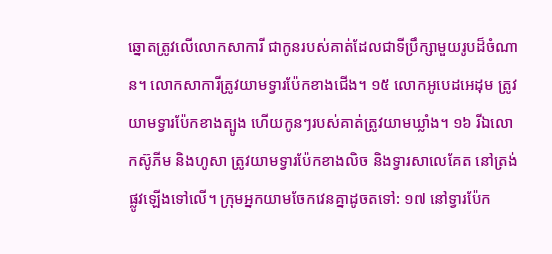ឆ្នោតត្រូវលើលោកសាការី ជាកូនរបស់គាត់ដែលជាទីប្រឹក្សាមួយរូបដ៏ចំណាន។ លោកសាការីត្រូវយាមទ្វារប៉ែកខាងជើង។ ១៥ លោកអូបេដអេដុម ត្រូវយាមទ្វារប៉ែកខាងត្បូង ហើយកូនៗរបស់គាត់ត្រូវយាមឃ្លាំង។ ១៦ រីឯលោកស៊ូភីម និងហូសា ត្រូវយាមទ្វារប៉ែកខាងលិច និងទ្វារសាលេគែត នៅត្រង់ផ្លូវឡើងទៅលើ។ ក្រុមអ្នកយាមចែកវេនគ្នាដូចតទៅ: ១៧ នៅទ្វារប៉ែក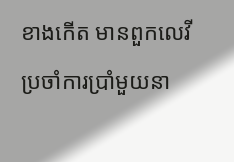ខាងកើត មានពួកលេវីប្រចាំការប្រាំមួយនា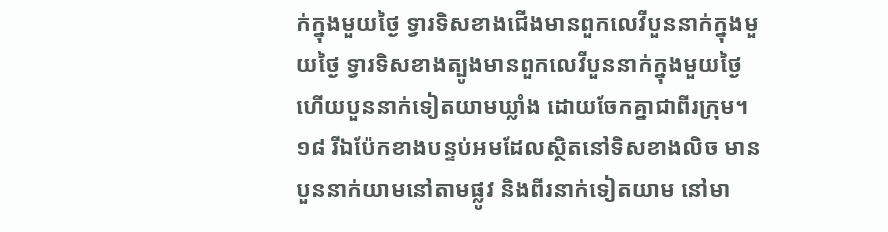ក់ក្នុងមួយថ្ងៃ ទ្វារទិសខាងជើងមានពួកលេវីបួននាក់ក្នុងមួយថ្ងៃ ទ្វារទិសខាងត្បូងមានពួកលេវីបួននាក់ក្នុងមួយថ្ងៃ ហើយបួននាក់ទៀតយាមឃ្លាំង ដោយចែកគ្នាជាពីរក្រុម។ ១៨ រីឯប៉ែកខាងបន្ទប់អមដែលស្ថិតនៅទិសខាងលិច មានបួននាក់យាមនៅតាមផ្លូវ និងពីរនាក់ទៀតយាម នៅមា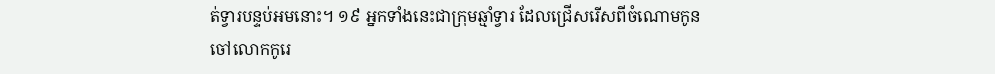ត់ទ្វារបន្ទប់អមនោះ។ ១៩ អ្នកទាំងនេះជាក្រុមឆ្មាំទ្វារ ដែលជ្រើសរើសពីចំណោមកូនចៅលោកកូរេ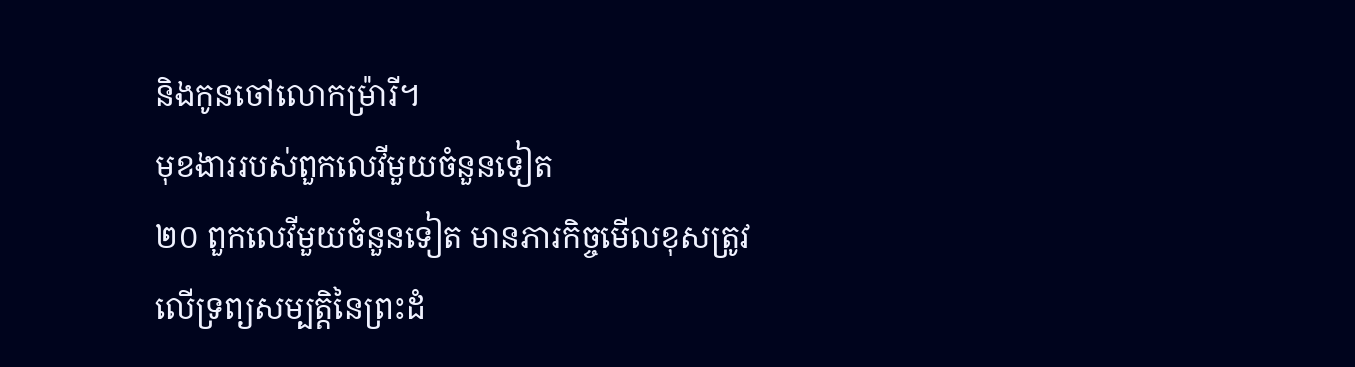និងកូនចៅលោកម៉្រារី។
មុខងាររបស់ពួកលេវីមួយចំនួនទៀត
២០ ពួកលេវីមួយចំនួនទៀត មានភារកិច្ចមើលខុសត្រូវលើទ្រព្យសម្បត្តិនៃព្រះដំ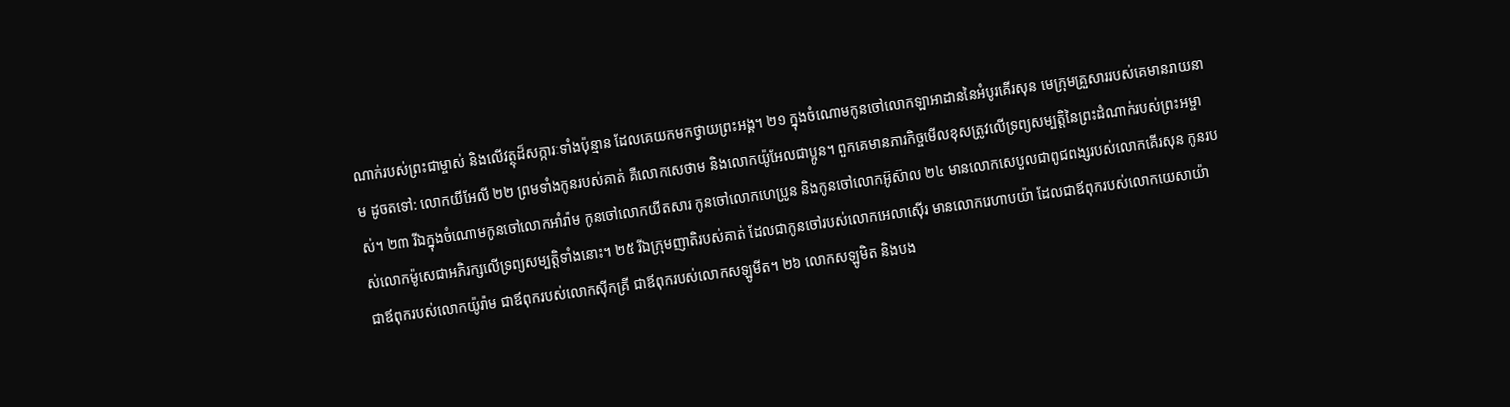ណាក់របស់ព្រះជាម្ចាស់ និងលើវត្ថុដ៏សក្ការៈទាំងប៉ុន្មាន ដែលគេយកមកថ្វាយព្រះអង្គ។ ២១ ក្នុងចំណោមកូនចៅលោកឡាអាដាននៃអំបូរគើរសុន មេក្រុមគ្រួសាររបស់គេមានរាយនាម ដូចតទៅ: លោកយីអែលី ២២ ព្រមទាំងកូនរបស់គាត់ គឺលោកសេថាម និងលោកយ៉ូអែលជាប្អូន។ ពួកគេមានភារកិច្ចមើលខុសត្រូវលើទ្រព្យសម្បត្តិនៃព្រះដំណាក់របស់ព្រះអម្ចាស់។ ២៣ រីឯក្នុងចំណោមកូនចៅលោកអាំរ៉ាម កូនចៅលោកយីតសារ កូនចៅលោកហេប្រូន និងកូនចៅលោកអ៊ូស៊ាល ២៤ មានលោកសេបួលជាពូជពង្សរបស់លោកគើរសុន កូនរបស់លោកម៉ូសេជាអភិរក្សលើទ្រព្យសម្បត្តិទាំងនោះ។ ២៥ រីឯក្រុមញាតិរបស់គាត់ ដែលជាកូនចៅរបស់លោកអេលាស៊ើរ មានលោករេហាបយ៉ា ដែលជាឪពុករបស់លោកយេសាយ៉ា ជាឪពុករបស់លោកយ៉ូរ៉ាម ជាឪពុករបស់លោកស៊ីកគ្រី ជាឪពុករបស់លោកសឡូមីត។ ២៦ លោកសឡូមិត និងបង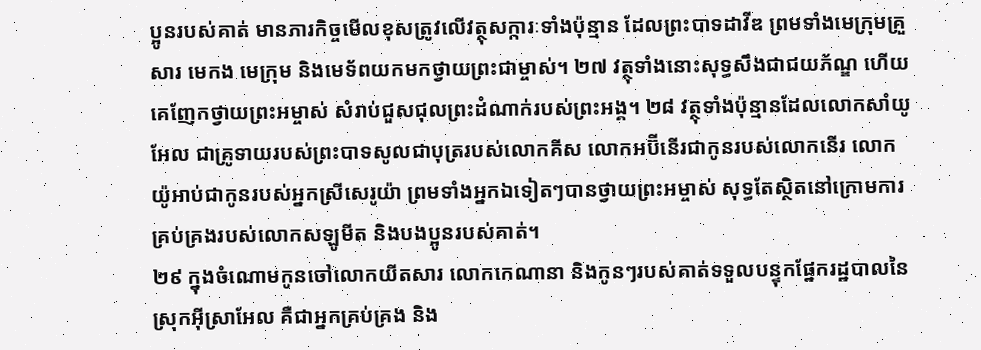ប្អូនរបស់គាត់ មានភារកិច្ចមើលខុសត្រូវលើវត្ថុសក្ការៈទាំងប៉ុន្មាន ដែលព្រះបាទដាវីឌ ព្រមទាំងមេក្រុមគ្រួសារ មេកង មេក្រុម និងមេទ័ពយកមកថ្វាយព្រះជាម្ចាស់។ ២៧ វត្ថុទាំងនោះសុទ្ធសឹងជាជយភ័ណ្ឌ ហើយគេញែកថ្វាយព្រះអម្ចាស់ សំរាប់ជួសជុលព្រះដំណាក់របស់ព្រះអង្គ។ ២៨ វត្ថុទាំងប៉ុន្មានដែលលោកសាំយូអែល ជាគ្រូទាយរបស់ព្រះបាទសូលជាបុត្ររបស់លោកគីស លោកអប៊ីនើរជាកូនរបស់លោកនើរ លោកយ៉ូអាប់ជាកូនរបស់អ្នកស្រីសេរូយ៉ា ព្រមទាំងអ្នកឯទៀតៗបានថ្វាយព្រះអម្ចាស់ សុទ្ធតែស្ថិតនៅក្រោមការគ្រប់គ្រងរបស់លោកសឡូមីត និងបងប្អូនរបស់គាត់។
២៩ ក្នុងចំណោមកូនចៅលោកយីតសារ លោកកេណានា និងកូនៗរបស់គាត់ទទួលបន្ទុកផ្នែករដ្ឋបាលនៃស្រុកអ៊ីស្រាអែល គឺជាអ្នកគ្រប់គ្រង និង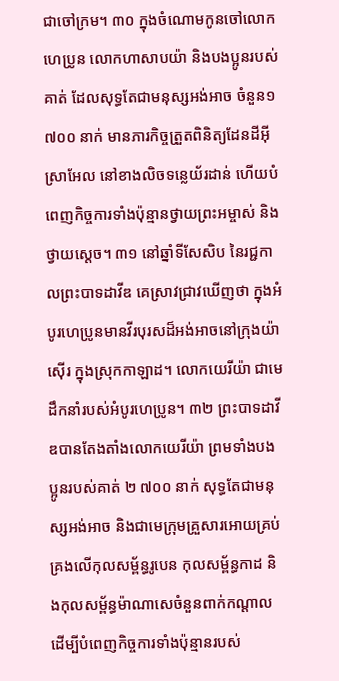ជាចៅក្រម។ ៣០ ក្នុងចំណោមកូនចៅលោកហេប្រូន លោកហាសាបយ៉ា និងបងប្អូនរបស់គាត់ ដែលសុទ្ធតែជាមនុស្សអង់អាច ចំនួន១ ៧០០ នាក់ មានភារកិច្ចត្រួតពិនិត្យដែនដីអ៊ីស្រាអែល នៅខាងលិចទន្លេយ័រដាន់ ហើយបំពេញកិច្ចការទាំងប៉ុន្មានថ្វាយព្រះអម្ចាស់ និងថ្វាយស្ដេច។ ៣១ នៅឆ្នាំទីសែសិប នៃរជ្ជកាលព្រះបាទដាវីឌ គេស្រាវជ្រាវឃើញថា ក្នុងអំបូរហេប្រូនមានវីរបុរសដ៏អង់អាចនៅក្រុងយ៉ាស៊ើរ ក្នុងស្រុកកាឡាដ។ លោកយេរីយ៉ា ជាមេដឹកនាំរបស់អំបូរហេប្រូន។ ៣២ ព្រះបាទដាវីឌបានតែងតាំងលោកយេរីយ៉ា ព្រមទាំងបងប្អូនរបស់គាត់ ២ ៧០០ នាក់ សុទ្ធតែជាមនុស្សអង់អាច និងជាមេក្រុមគ្រួសារអោយគ្រប់គ្រងលើកុលសម្ព័ន្ធរូបេន កុលសម្ព័ន្ធកាដ និងកុលសម្ព័ន្ធម៉ាណាសេចំនួនពាក់កណ្ដាល ដើម្បីបំពេញកិច្ចការទាំងប៉ុន្មានរបស់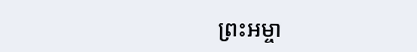ព្រះអម្ចា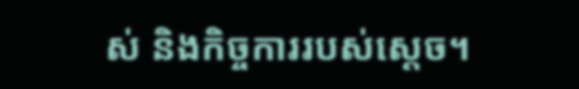ស់ និងកិច្ចការរបស់ស្ដេច។